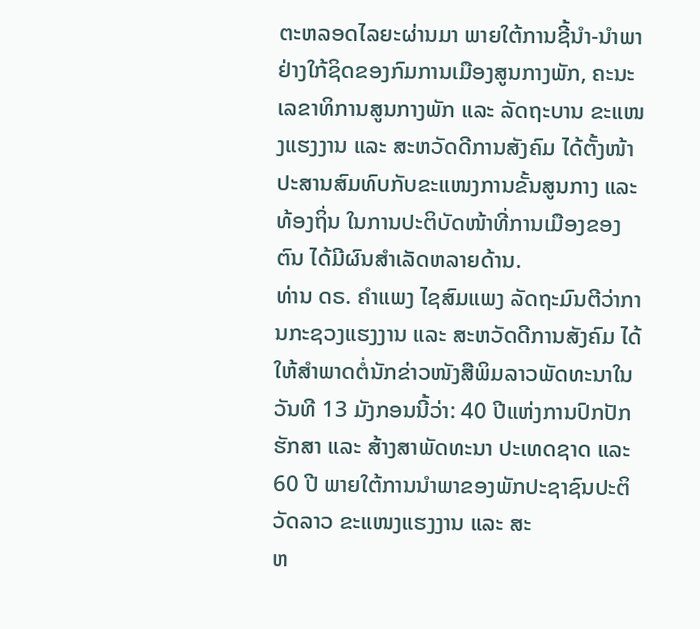ຕະຫລອດໄລຍະຜ່ານມາ ພາຍໃຕ້ການຊີ້ນຳ-ນຳພາຢ່າງໃກ້ຊິດຂອງກົມການເມືອງສູນກາງພັກ, ຄະນະເລຂາທິການສູນກາງພັກ ແລະ ລັດຖະບານ ຂະແໜງແຮງງານ ແລະ ສະຫວັດດີການສັງຄົມ ໄດ້ຕັ້ງໜ້າປະສານສົມທົບກັບຂະແໜງການຂັ້ນສູນກາງ ແລະ ທ້ອງຖິ່ນ ໃນການປະຕິບັດໜ້າທີ່ການເມືອງຂອງຕົນ ໄດ້ມີຜົນສຳເລັດຫລາຍດ້ານ.
ທ່ານ ດຣ. ຄຳແພງ ໄຊສົມແພງ ລັດຖະມົນຕີວ່າການກະຊວງແຮງງານ ແລະ ສະຫວັດດີການສັງຄົມ ໄດ້ໃຫ້ສຳພາດຕໍ່ນັກຂ່າວໜັງສືພິມລາວພັດທະນາໃນວັນທີ 13 ມັງກອນນີ້ວ່າ: 40 ປີແຫ່ງການປົກປັກຮັກສາ ແລະ ສ້າງສາພັດທະນາ ປະເທດຊາດ ແລະ 60 ປີ ພາຍໃຕ້ການນຳພາຂອງພັກປະຊາຊົນປະຕິວັດລາວ ຂະແໜງແຮງງານ ແລະ ສະ
ຫ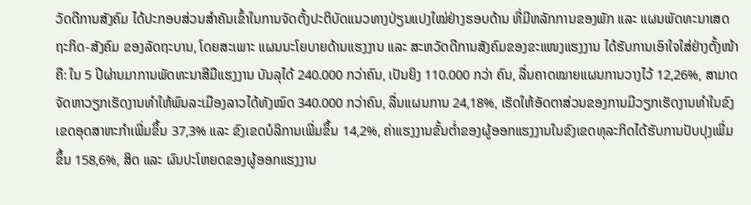ວັດດີການສັງຄົມ ໄດ້ປະກອບສ່ວນສຳຄັນເຂົ້າໃນການຈັດຕັ້ງປະຕິບັດແນວທາງປ່ຽນແປງໃໝ່ຢ່າງຮອບດ້ານ ທີ່ມີຫລັກການຂອງພັກ ແລະ ແຜນພັດທະນາເສດຖະກິດ-ສັງຄົມ ຂອງລັດຖະບານ, ໂດຍສະເພາະ ແຜນນະໂຍບາຍດ້ານແຮງງານ ແລະ ສະຫວັດດີການສັງຄົມຂອງຂະແໜງແຮງງານ ໄດ້ຮັບການເອົາໃຈໃສ່ຢ່າງຕັ້ງໜ້າຄື: ໃນ 5 ປີຜ່ານມາການພັດທະນາສີມືແຮງງານ ບັນລຸໄດ້ 240.000 ກວ່າຄົນ, ເປັນຍິງ 110.000 ກວ່າ ຄົນ, ລື່ນຄາດໝາຍແຜນການວາງໄວ້ 12,26%, ສາມາດຈັດຫາວຽກເຮັດງານທຳໃຫ້ພົນລະເມືອງລາວໄດ້ທັງໝົດ 340.000 ກວ່າຄົນ, ລື່ນແຜນການ 24,18%, ເຮັດໃຫ້ອັດຕາສ່ວນຂອງການມີວຽກເຮັດງານທຳໃນຂົງເຂດອຸດສາຫະກຳເພີ່ມຂຶ້ນ 37,3% ແລະ ຂົງເຂດບໍລິການເພີ່ມຂຶ້ນ 14,2%, ຄ່າແຮງງານຂັ້ນຕ່ຳຂອງຜູ້ອອກແຮງງານໃນຂົງເຂດທຸລະກິດໄດ້ຮັບການປັບປຸງເພີ່ມຂຶ້ນ 158,6%, ສິດ ແລະ ຜົນປະໂຫຍດຂອງຜູ້ອອກແຮງງານ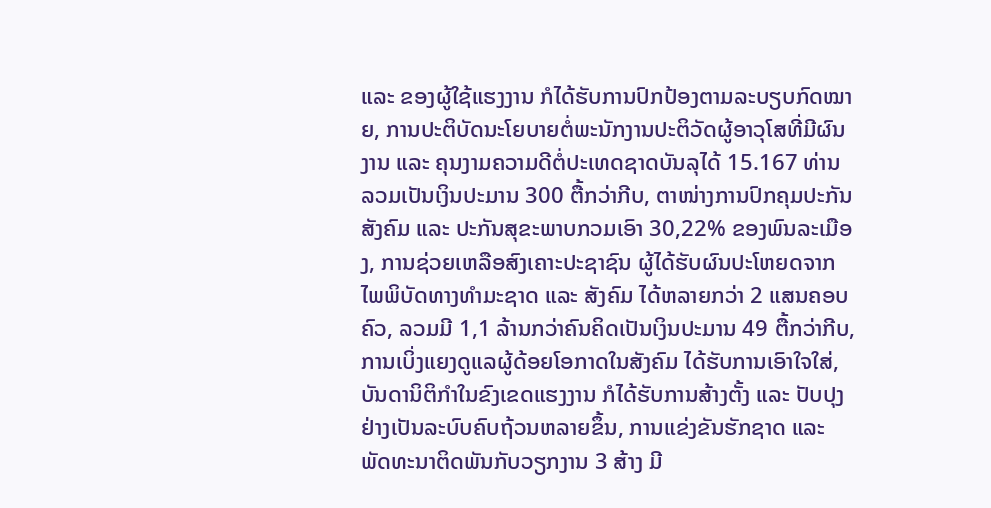ແລະ ຂອງຜູ້ໃຊ້ແຮງງານ ກໍໄດ້ຮັບການປົກປ້ອງຕາມລະບຽບກົດໝາຍ, ການປະຕິບັດນະໂຍບາຍຕໍ່ພະນັກງານປະຕິວັດຜູ້ອາວຸໂສທີ່ມີຜົນງານ ແລະ ຄຸນງາມຄວາມດີຕໍ່ປະເທດຊາດບັນລຸໄດ້ 15.167 ທ່ານ ລວມເປັນເງິນປະມານ 300 ຕື້ກວ່າກີບ, ຕາໜ່າງການປົກຄຸມປະກັນສັງຄົມ ແລະ ປະກັນສຸຂະພາບກວມເອົາ 30,22% ຂອງພົນລະເມືອງ, ການຊ່ວຍເຫລືອສົງເຄາະປະຊາຊົນ ຜູ້ໄດ້ຮັບຜົນປະໂຫຍດຈາກໄພພິບັດທາງທຳມະຊາດ ແລະ ສັງຄົມ ໄດ້ຫລາຍກວ່າ 2 ແສນຄອບຄົວ, ລວມມີ 1,1 ລ້ານກວ່າຄົນຄິດເປັນເງິນປະມານ 49 ຕື້ກວ່າກີບ, ການເບິ່ງແຍງດູແລຜູ້ດ້ອຍໂອກາດໃນສັງຄົມ ໄດ້ຮັບການເອົາໃຈໃສ່, ບັນດານິຕິກຳໃນຂົງເຂດແຮງງານ ກໍໄດ້ຮັບການສ້າງຕັ້ງ ແລະ ປັບປຸງຢ່າງເປັນລະບົບຄົບຖ້ວນຫລາຍຂຶ້ນ, ການແຂ່ງຂັນຮັກຊາດ ແລະ ພັດທະນາຕິດພັນກັບວຽກງານ 3 ສ້າງ ມີ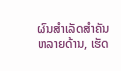ຜົນສໍາເລັດສຳຄັນຫລາຍດ້ານ, ເຮັດ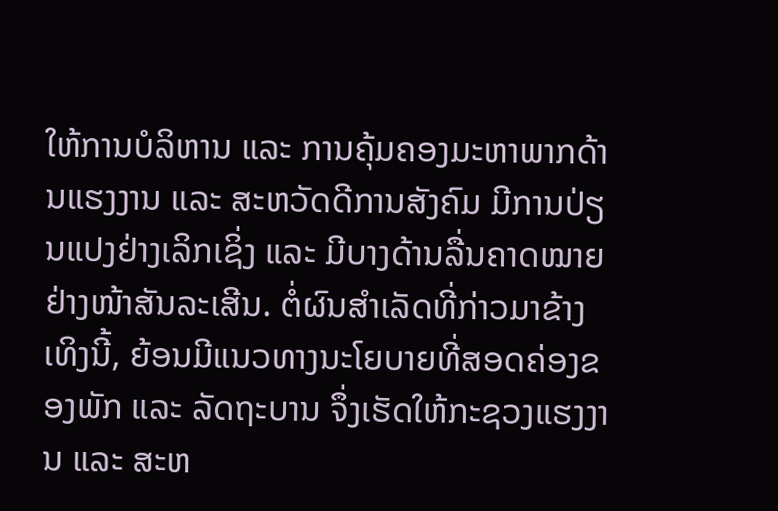ໃຫ້ການບໍລິຫານ ແລະ ການຄຸ້ມຄອງມະຫາພາກດ້ານແຮງງານ ແລະ ສະຫວັດດີການສັງຄົມ ມີການປ່ຽນແປງຢ່າງເລິກເຊິ່ງ ແລະ ມີບາງດ້ານລື່ນຄາດໝາຍຢ່າງໜ້າສັນລະເສີນ. ຕໍ່ຜົນສຳເລັດທີ່ກ່າວມາຂ້າງເທິງນີ້, ຍ້ອນມີແນວທາງນະໂຍບາຍທີ່ສອດຄ່ອງຂອງພັກ ແລະ ລັດຖະບານ ຈຶ່ງເຮັດໃຫ້ກະຊວງແຮງງານ ແລະ ສະຫ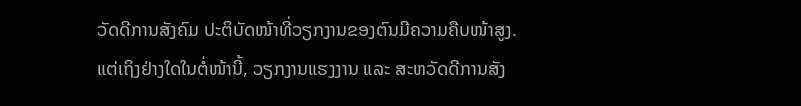ວັດດີການສັງຄົມ ປະຕິບັດໜ້າທີ່ວຽກງານຂອງຕົນມີຄວາມຄືບໜ້າສູງ. ແຕ່ເຖິງຢ່າງໃດໃນຕໍ່ໜ້ານີ້, ວຽກງານແຮງງານ ແລະ ສະຫວັດດີການສັງ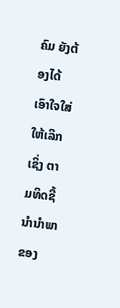ຄົມ ຍັງຕ້ອງໄດ້ເອົາໃຈໃສ່ໃຫ້ເລິກເຊິ່ງ ຕາມທິດຊີ້ນຳນຳພາຂອງ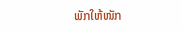ພັກໃຫ້ໜັກ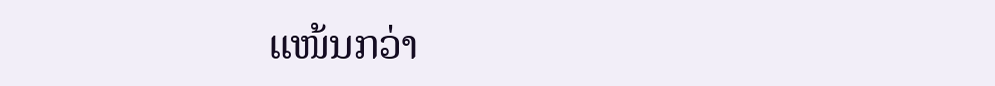ແໜ້ນກວ່າ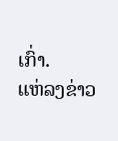ເກົ່າ.
ແຫ່ລງຂ່າວ